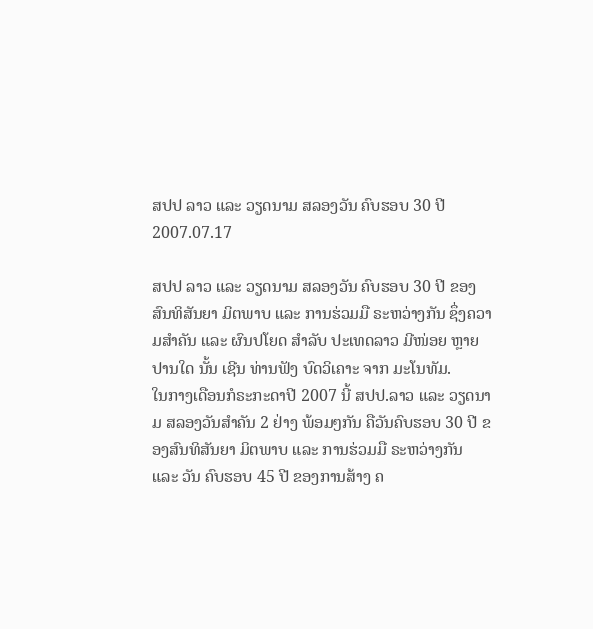ສປປ ລາວ ແລະ ວຽດນາມ ສລອງວັນ ຄົບຮອບ 30 ປີ
2007.07.17

ສປປ ລາວ ແລະ ວຽດນາມ ສລອງວັນ ຄົບຮອບ 30 ປີ ຂອງສົນທິສັນຍາ ມິຕພາບ ແລະ ການຮ່ວມມື ຣະຫວ່າງກັນ ຊຶ່ງຄວາມສຳຄັນ ແລະ ຜົນປໂຍດ ສຳລັບ ປະເທດລາວ ມີໜ່ອຍ ຫຼາຍປານໃດ ນັ້ນ ເຊີນ ທ່ານຟັງ ບົດວິເຄາະ ຈາກ ມະໂນທັມ.
ໃນກາງເດືອນກໍຣະກະດາປີ 2007 ນີ້ ສປປ.ລາວ ແລະ ວຽດນາມ ສລອງວັນສຳຄັນ 2 ຢ່າງ ພ້ອມໆກັນ ຄືວັນຄົບຮອບ 30 ປີ ຂອງສົນທິສັນຍາ ມິຕພາບ ແລະ ການຮ່ວມມື ຣະຫວ່າງກັນ ແລະ ວັນ ຄົບຮອບ 45 ປີ ຂອງການສ້າງ ຄ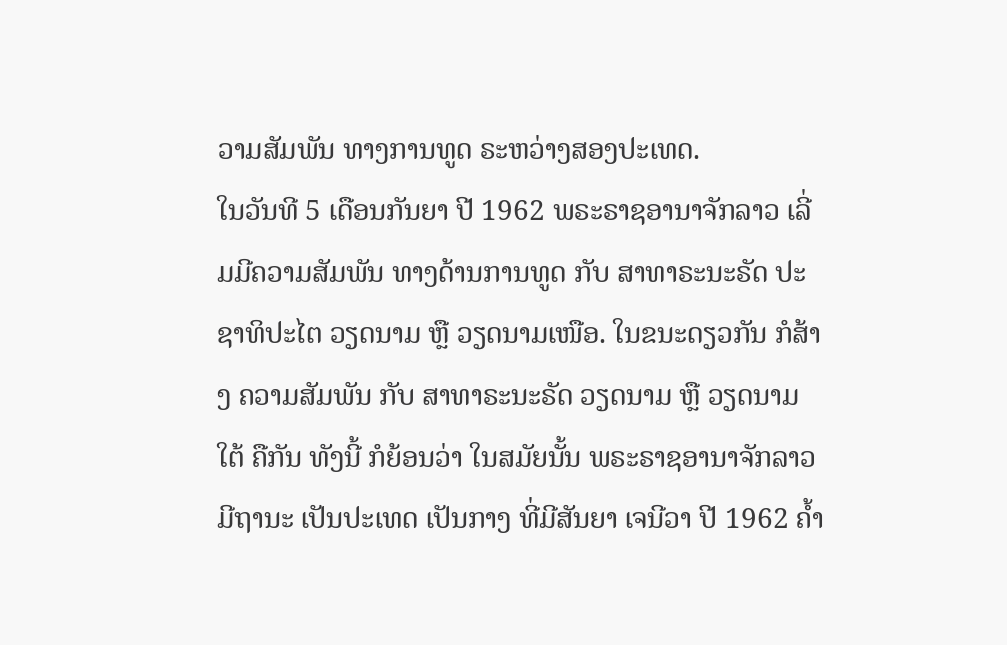ວາມສັມພັນ ທາງການທູດ ຣະຫວ່າງສອງປະເທດ.
ໃນວັນທີ 5 ເດືອນກັນຍາ ປີ 1962 ພຣະຣາຊອານາຈັກລາວ ເລີ່ມມີຄວາມສັມພັນ ທາງດ້ານການທູດ ກັບ ສາທາຣະນະຣັດ ປະຊາທິປະໄຕ ວຽດນາມ ຫຼື ວຽດນາມເໜືອ. ໃນຂນະດຽວກັນ ກໍສ້າງ ຄວາມສັມພັນ ກັບ ສາທາຣະນະຣັດ ວຽດນາມ ຫຼື ວຽດນາມໃຕ້ ຄືກັນ ທັງນີ້ ກໍຍ້ອນວ່າ ໃນສມັຍນັ້ນ ພຣະຣາຊອານາຈັກລາວ ມີຖານະ ເປັນປະເທດ ເປັນກາງ ທີ່ມີສັນຍາ ເຈນີວາ ປີ 1962 ຄ້ຳ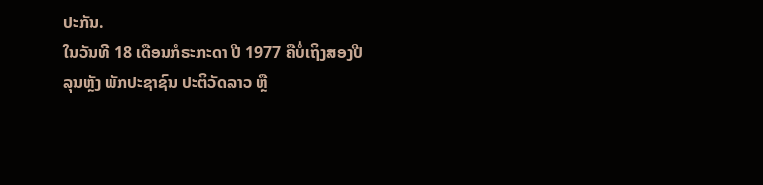ປະກັນ.
ໃນວັນທີ 18 ເດືອນກໍຣະກະດາ ປີ 1977 ຄືບໍ່ເຖິງສອງປີ ລຸນຫຼັງ ພັກປະຊາຊົນ ປະຕິວັດລາວ ຫຼື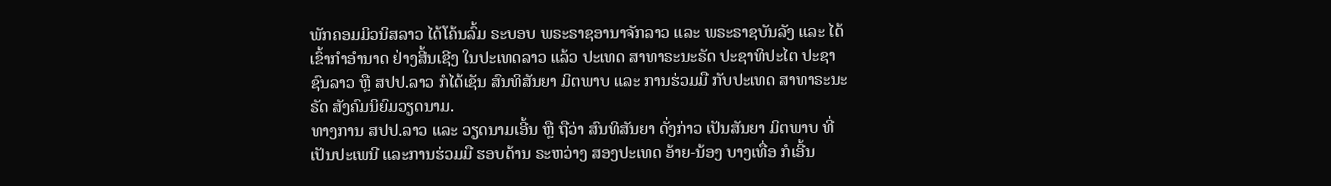ພັກຄອມມິວນິສລາວ ໄດ້ໂຄ້ນລົ້ມ ຣະບອບ ພຣະຣາຊອານາຈັກລາວ ແລະ ພຣະຣາຊບັນລັງ ແລະ ໄດ້ເຂົ້າກຳອຳນາດ ຢ່າງສີ້ນເຊີງ ໃນປະເທດລາວ ແລ້ວ ປະເທດ ສາທາຣະນະຣັດ ປະຊາທິປະໄຕ ປະຊາຊົນລາວ ຫຼື ສປປ.ລາວ ກໍໄດ້ເຊັນ ສົນທິສັນຍາ ມິຕພາບ ແລະ ການຮ່ວມມື ກັບປະເທດ ສາທາຣະນະຣັດ ສັງຄົມນິຍົມວຽດນາມ.
ທາງການ ສປປ.ລາວ ແລະ ວຽດນາມເອີ້ນ ຫຼື ຖືວ່າ ສົນທິສັນຍາ ດັ່ງກ່າວ ເປັນສັນຍາ ມິຕພາບ ທີ່ເປັນປະເພນີ ແລະການຮ່ວມມື ຮອບດ້ານ ຣະຫວ່າງ ສອງປະເທດ ອ້າຍ-ນ້ອງ ບາງເທື່ອ ກໍເອີ້ນ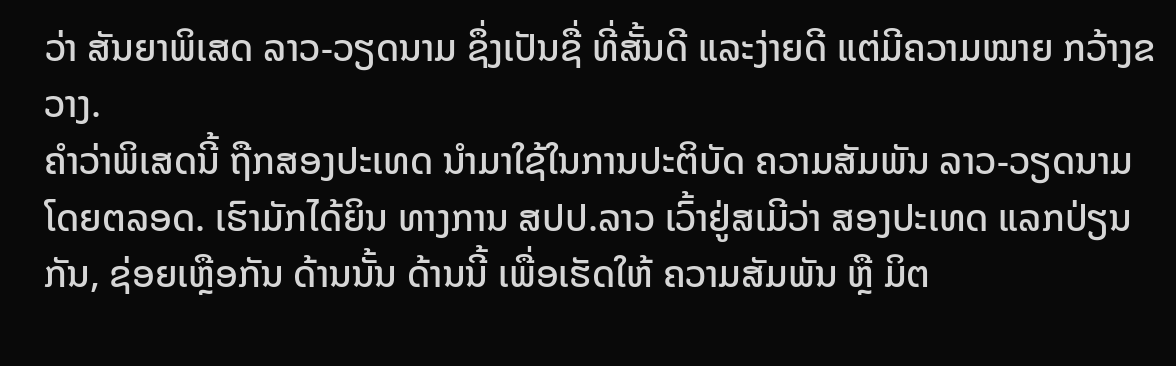ວ່າ ສັນຍາພິເສດ ລາວ-ວຽດນາມ ຊຶ່ງເປັນຊື່ ທີ່ສັ້ນດີ ແລະງ່າຍດີ ແຕ່ມີຄວາມໝາຍ ກວ້າງຂວາງ.
ຄຳວ່າພິເສດນີ້ ຖືກສອງປະເທດ ນຳມາໃຊ້ໃນການປະຕິບັດ ຄວາມສັມພັນ ລາວ-ວຽດນາມ ໂດຍຕລອດ. ເຮົາມັກໄດ້ຍິນ ທາງການ ສປປ.ລາວ ເວົ້າຢູ່ສເມີວ່າ ສອງປະເທດ ແລກປ່ຽນກັນ, ຊ່ອຍເຫຼືອກັນ ດ້ານນັ້ນ ດ້ານນີ້ ເພື່ອເຮັດໃຫ້ ຄວາມສັມພັນ ຫຼື ມິຕ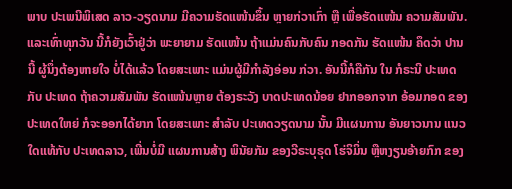ພາບ ປະເພນີພິເສດ ລາວ-ວຽດນາມ ມີຄວາມຮັດແໜ້ນຂຶ້ນ ຫຼາຍກ່ວາເກົ່າ ຫຼື ເພື່ອຮັດແໜ້ນ ຄວາມສັມພັນ. ແລະເທົ່າທຸກວັນ ນີ້ກໍຍັງເວົ້າຢູ່ວ່າ ພະຍາຍາມ ຮັດແໜ້ນ ຖ້າແມ່ນຄົນກັບຄົນ ກອດກັນ ຮັດແໜ້ນ ຄຶດວ່າ ປານນີ້ ຜູ້ນຶ່ງຕ້ອງຫາຍໃຈ ບໍ່ໄດ້ແລ້ວ ໂດຍສະເພາະ ແມ່ນຜູ້ມີກຳລັງອ່ອນ ກ່ວາ. ອັນນີ້ກໍຄືກັນ ໃນ ກໍຣະນີ ປະເທດ ກັບ ປະເທດ ຖ້າຄວາມສັມພັນ ຮັດແໜ້ນຫຼາຍ ຕ້ອງຣະວັງ ບາດປະເທດນ້ອຍ ຢາກອອກຈາກ ອ້ອມກອດ ຂອງປະເທດໃຫຍ່ ກໍຈະອອກໄດ້ຍາກ ໂດຍສະເພາະ ສຳລັບ ປະເທດວຽດນາມ ນັ້ນ ມີແຜນການ ອັນຍາວນານ ແນວໃດແທ້ກັບ ປະເທດລາວ, ເພີ່ນບໍ່ມີ ແຜນການສ້າງ ພິນັຍກັມ ຂອງວີຣະບຸຣຸດ ໂຮ່ຈິມິ່ນ ຫຼືຫງຽນອ້າຍກົກ ຂອງ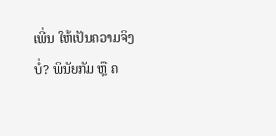ເພີ່ນ ໃຫ້ເປັນຄວາມຈິງບໍ່? ພິນັຍກັມ ຫຼື ຄ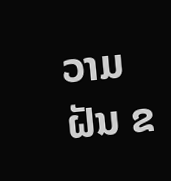ວາມຝັນ ຂ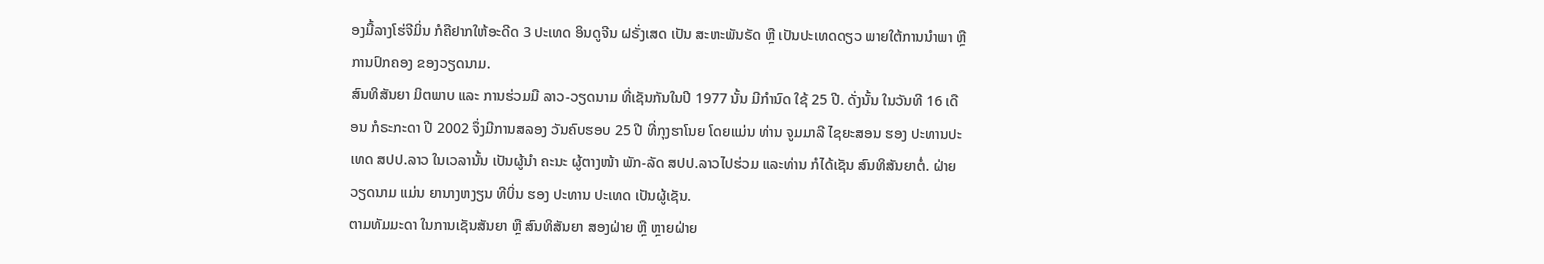ອງມື້ລາງໂຮ່ຈີມິ່ນ ກໍຄືຢາກໃຫ້ອະດີດ 3 ປະເທດ ອິນດູຈີນ ຝຣັ່ງເສດ ເປັນ ສະຫະພັນຣັດ ຫຼື ເປັນປະເທດດຽວ ພາຍໃຕ້ການນຳພາ ຫຼື ການປົກຄອງ ຂອງວຽດນາມ.
ສົນທິສັນຍາ ມິຕພາບ ແລະ ການຮ່ວມມື ລາວ-ວຽດນາມ ທີ່ເຊັນກັນໃນປີ 1977 ນັ້ນ ມີກຳນົດ ໃຊ້ 25 ປີ. ດັ່ງນັ້ນ ໃນວັນທີ 16 ເດືອນ ກໍຣະກະດາ ປີ 2002 ຈຶ່ງມີການສລອງ ວັນຄົບຮອບ 25 ປີ ທີ່ກຸງຮາໂນຍ ໂດຍແມ່ນ ທ່ານ ຈູມມາລີ ໄຊຍະສອນ ຮອງ ປະທານປະເທດ ສປປ.ລາວ ໃນເວລານັ້ນ ເປັນຜູ້ນຳ ຄະນະ ຜູ້ຕາງໜ້າ ພັກ-ລັດ ສປປ.ລາວໄປຮ່ວມ ແລະທ່ານ ກໍໄດ້ເຊັນ ສົນທິສັນຍາຕໍ່. ຝ່າຍວຽດນາມ ແມ່ນ ຍານາງຫງຽນ ທີບິ່ນ ຮອງ ປະທານ ປະເທດ ເປັນຜູ້ເຊັນ.
ຕາມທັມມະດາ ໃນການເຊັນສັນຍາ ຫຼື ສົນທິສັນຍາ ສອງຝ່າຍ ຫຼື ຫຼາຍຝ່າຍ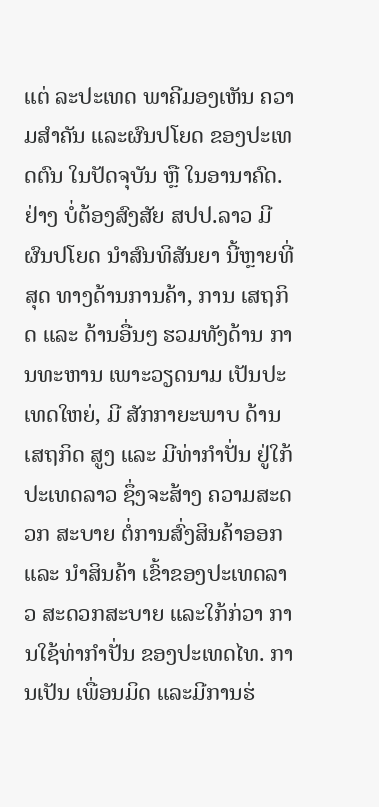ແຕ່ ລະປະເທດ ພາຄີມອງເຫັນ ຄວາມສຳຄັນ ແລະຜົນປໂຍດ ຂອງປະເທດຕົນ ໃນປັດຈຸບັນ ຫຼື ໃນອານາຄົດ. ຢ່າງ ບໍ່ຕ້ອງສົງສັຍ ສປປ.ລາວ ມີຜົນປໂຍດ ນຳສົນທິສັນຍາ ນີ້ຫຼາຍທີ່ສຸດ ທາງດ້ານການຄ້າ, ການ ເສຖກິດ ແລະ ດ້ານອື່ນໆ ຮວມທັງດ້ານ ການທະຫານ ເພາະວຽດນາມ ເປັນປະເທດໃຫຍ່, ມີ ສັກກາຍະພາບ ດ້ານເສຖກິດ ສູງ ແລະ ມີທ່າກຳປັ່ນ ຢູ່ໃກ້ ປະເທດລາວ ຊຶ່ງຈະສ້າງ ຄວາມສະດວກ ສະບາຍ ຕໍ່ການສົ່ງສິນຄ້າອອກ ແລະ ນຳສິນຄ້າ ເຂົ້າຂອງປະເທດລາວ ສະດວກສະບາຍ ແລະໃກ້ກ່ວາ ການໃຊ້ທ່າກຳປັ່ນ ຂອງປະເທດໄທ. ການເປັນ ເພື່ອນມິດ ແລະມີການຮ່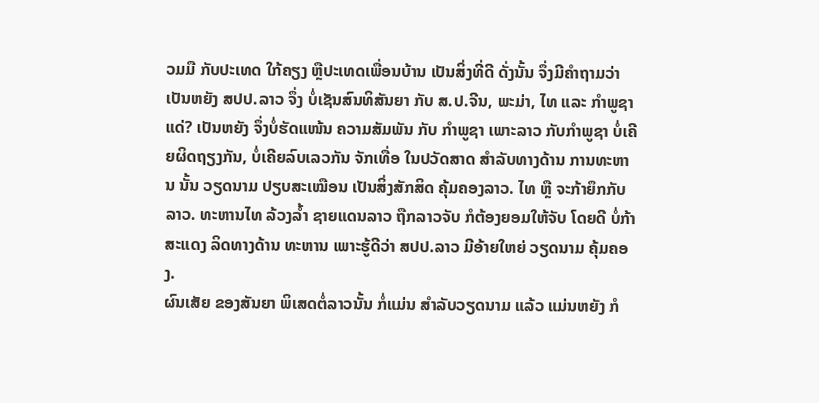ວມມື ກັບປະເທດ ໃກ້ຄຽງ ຫຼືປະເທດເພື່ອນບ້ານ ເປັນສິ່ງທີ່ດີ ດັ່ງນັ້ນ ຈຶ່ງມີຄຳຖາມວ່າ ເປັນຫຍັງ ສປປ.ລາວ ຈຶ່ງ ບໍ່ເຊັນສົນທິສັນຍາ ກັບ ສ.ປ.ຈີນ, ພະມ່າ, ໄທ ແລະ ກຳພູຊາແດ່? ເປັນຫຍັງ ຈຶ່ງບໍ່ຮັດແໜ້ນ ຄວາມສັມພັນ ກັບ ກຳພູຊາ ເພາະລາວ ກັບກຳພູຊາ ບໍ່ເຄີຍຜິດຖຽງກັນ, ບໍ່ເຄີຍລົບເລວກັນ ຈັກເທື່ອ ໃນປວັດສາດ ສຳລັບທາງດ້ານ ການທະຫານ ນັ້ນ ວຽດນາມ ປຽບສະເໝືອນ ເປັນສິ່ງສັກສິດ ຄຸ້ມຄອງລາວ. ໄທ ຫຼື ຈະກ້າຍຶກກັບລາວ. ທະຫານໄທ ລ້ວງລ້ຳ ຊາຍແດນລາວ ຖືກລາວຈັບ ກໍຕ້ອງຍອມໃຫ້ຈັບ ໂດຍດີ ບໍ່ກ້າສະແດງ ລິດທາງດ້ານ ທະຫານ ເພາະຮູ້ດີວ່າ ສປປ.ລາວ ມີອ້າຍໃຫຍ່ ວຽດນາມ ຄຸ້ມຄອງ.
ຜົນເສັຍ ຂອງສັນຍາ ພິເສດຕໍ່ລາວນັ້ນ ກໍ່ແມ່ນ ສຳລັບວຽດນາມ ແລ້ວ ແມ່ນຫຍັງ ກໍ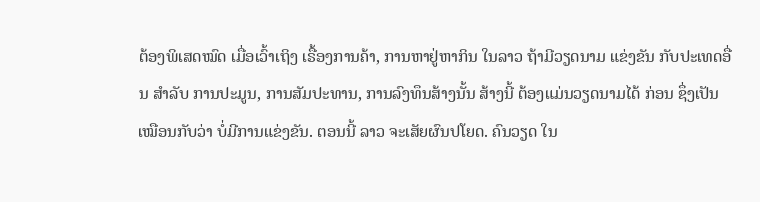ຕ້ອງພິເສດໝົດ ເມື່ອເວົ້າເຖິງ ເຣື້ອງການຄ້າ, ການຫາຢູ່ຫາກິນ ໃນລາວ ຖ້າມີວຽດນາມ ແຂ່ງຂັນ ກັບປະເທດອື່ນ ສຳລັບ ການປະມູນ, ການສັມປະທານ, ການລົງທຶນສ້າງນັ້ນ ສ້າງນີ້ ຕ້ອງແມ່ນວຽດນາມໄດ້ ກ່ອນ ຊຶ່ງເປັນ ເໝືອນກັບວ່າ ບໍ່ມີການແຂ່ງຂັນ. ຕອນນີ້ ລາວ ຈະເສັຍຜົນປໂຍດ. ຄົນວຽດ ໃນ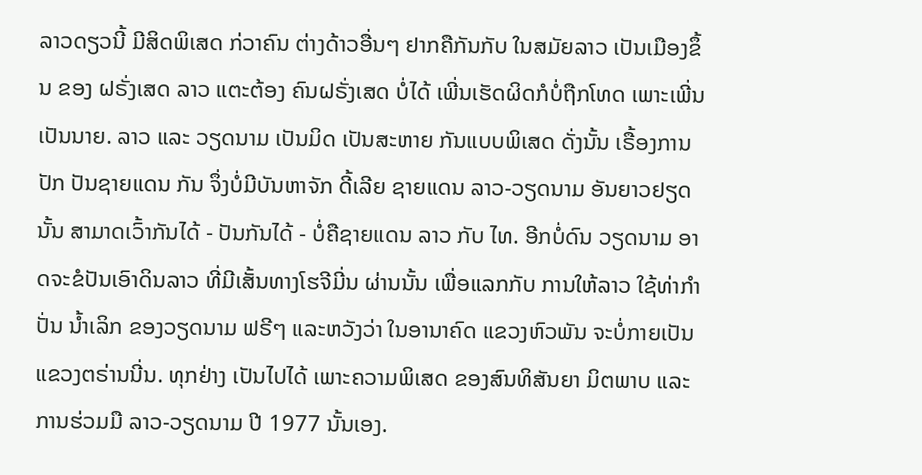ລາວດຽວນີ້ ມີສິດພິເສດ ກ່ວາຄົນ ຕ່າງດ້າວອື່ນໆ ຢາກຄືກັນກັບ ໃນສມັຍລາວ ເປັນເມືອງຂຶ້ນ ຂອງ ຝຣັ່ງເສດ ລາວ ແຕະຕ້ອງ ຄົນຝຣັ່ງເສດ ບໍ່ໄດ້ ເພີ່ນເຮັດຜິດກໍບໍ່ຖືກໂທດ ເພາະເພີ່ນເປັນນາຍ. ລາວ ແລະ ວຽດນາມ ເປັນມິດ ເປັນສະຫາຍ ກັນແບບພິເສດ ດັ່ງນັ້ນ ເຣື້ອງການປັກ ປັນຊາຍແດນ ກັນ ຈຶ່ງບໍ່ມີບັນຫາຈັກ ດີ້ເລີຍ ຊາຍແດນ ລາວ-ວຽດນາມ ອັນຍາວຢຽດນັ້ນ ສາມາດເວົ້າກັນໄດ້ - ປັນກັນໄດ້ - ບໍ່ຄືຊາຍແດນ ລາວ ກັບ ໄທ. ອີກບໍ່ດົນ ວຽດນາມ ອາດຈະຂໍປັນເອົາດິນລາວ ທີ່ມີເສັ້ນທາງໂຮຈີມີ່ນ ຜ່ານນັ້ນ ເພື່ອແລກກັບ ການໃຫ້ລາວ ໃຊ້ທ່າກຳປັ່ນ ນ້ຳເລິກ ຂອງວຽດນາມ ຟຣີໆ ແລະຫວັງວ່າ ໃນອານາຄົດ ແຂວງຫົວພັນ ຈະບໍ່ກາຍເປັນ ແຂວງຕຣ່ານນີ່ນ. ທຸກຢ່າງ ເປັນໄປໄດ້ ເພາະຄວາມພິເສດ ຂອງສົນທິສັນຍາ ມິຕພາບ ແລະການຮ່ວມມື ລາວ-ວຽດນາມ ປີ 1977 ນັ້ນເອງ.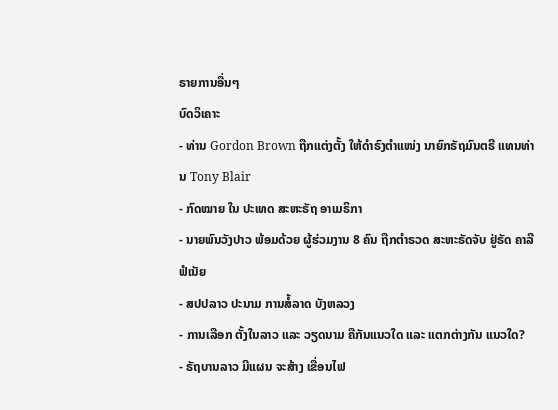ຣາຍການອື່ນໆ
ບົດວິເຄາະ
- ທ່ານ Gordon Brown ຖືກແຕ່ງຕັ້ງ ໃຫ້ດຳຣົງຕຳແໜ່ງ ນາຍົກຣັຖມົນຕຣີ ແທນທ່ານ Tony Blair
- ກົດໝາຍ ໃນ ປະເທດ ສະຫະຣັຖ ອາເມຣິກາ
- ນາຍພົນວັງປາວ ພ້ອມດ້ວຍ ຜູ້ຮ່ວມງານ 8 ຄົນ ຖືກຕຳຣວດ ສະຫະຣັດຈັບ ຢູ່ຣັດ ຄາລີຟໍເນັຍ
- ສປປລາວ ປະນາມ ການສໍ້ລາດ ບັງຫລວງ
- ການເລືອກ ຕັ້ງໃນລາວ ແລະ ວຽດນາມ ຄືກັນແນວໃດ ແລະ ແຕກຕ່າງກັນ ແນວໃດ?
- ຣັຖບານລາວ ມີແຜນ ຈະສ້າງ ເຂື່ອນໄຟ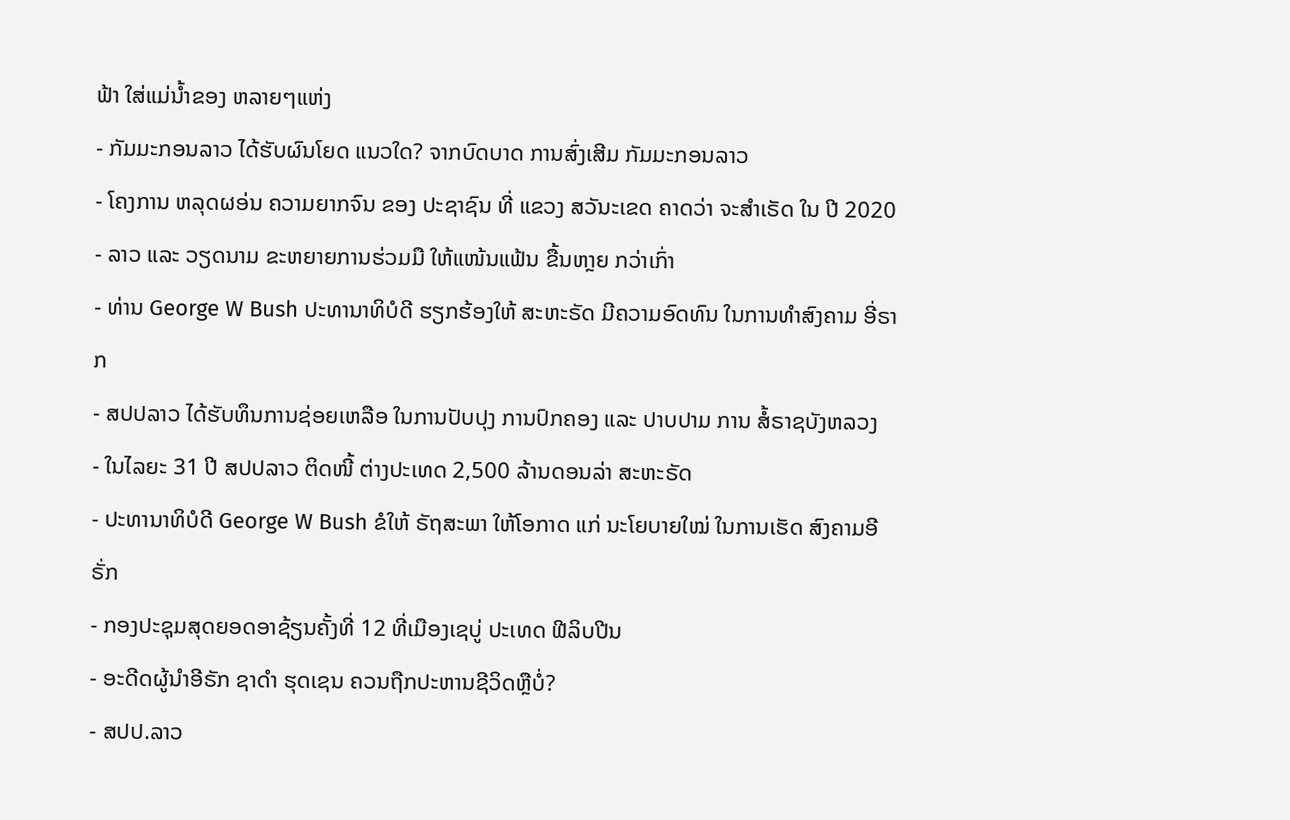ຟ້າ ໃສ່ແມ່ນ້ຳຂອງ ຫລາຍໆແຫ່ງ
- ກັມມະກອນລາວ ໄດ້ຮັບຜົນໂຍດ ແນວໃດ? ຈາກບົດບາດ ການສົ່ງເສີມ ກັມມະກອນລາວ
- ໂຄງການ ຫລຸດຜອ່ນ ຄວາມຍາກຈົນ ຂອງ ປະຊາຊົນ ທີ່ ແຂວງ ສວັນະເຂດ ຄາດວ່າ ຈະສຳເຣັດ ໃນ ປີ 2020
- ລາວ ແລະ ວຽດນາມ ຂະຫຍາຍການຮ່ວມມື ໃຫ້ແໜ້ນແຟ້ນ ຂື້ນຫາຼຍ ກວ່າເກົ່າ
- ທ່ານ George W Bush ປະທານາທິບໍດີ ຮຽກຮ້ອງໃຫ້ ສະຫະຣັດ ມີຄວາມອົດທົນ ໃນການທຳສົງຄາມ ອີ່ຣາກ
- ສປປລາວ ໄດ້ຮັບທຶນການຊ່ອຍເຫລືອ ໃນການປັບປຸງ ການປົກຄອງ ແລະ ປາບປາມ ການ ສໍ້ຣາຊບັງຫລວງ
- ໃນໄລຍະ 31 ປີ ສປປລາວ ຕິດໜີ້ ຕ່າງປະເທດ 2,500 ລ້ານດອນລ່າ ສະຫະຣັດ
- ປະທານາທິບໍດີ George W Bush ຂໍໃຫ້ ຣັຖສະພາ ໃຫ້ໂອກາດ ແກ່ ນະໂຍບາຍໃໝ່ ໃນການເຮັດ ສົງຄາມອີຣັ່ກ
- ກອງປະຊຸມສຸດຍອດອາຊ້ຽນຄັ້ງທີ່ 12 ທີ່ເມືອງເຊບູ່ ປະເທດ ຟີລິບປີນ
- ອະດີດຜູ້ນຳອີຣັກ ຊາດຳ ຮຸດເຊນ ຄວນຖືກປະຫານຊີວິດຫຼືບໍ່?
- ສປປ.ລາວ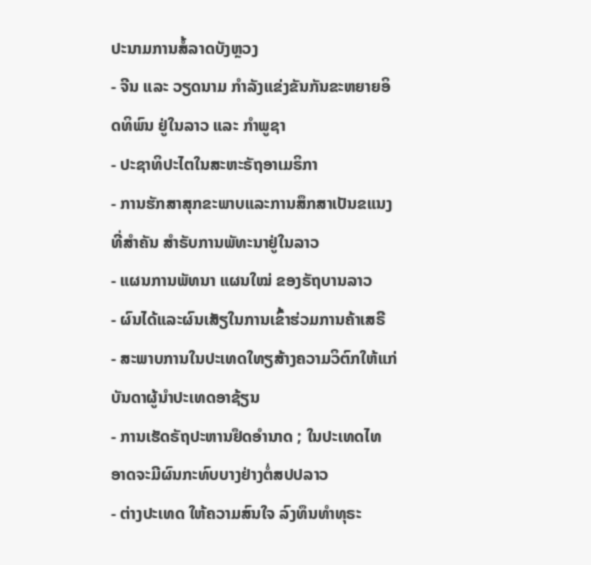ປະນາມການສໍ້ລາດບັງຫຼວງ
- ຈີນ ແລະ ວຽດນາມ ກຳລັງແຂ່ງຂັນກັນຂະຫຍາຍອິດທິພົນ ຢູ່ໃນລາວ ແລະ ກຳພູຊາ
- ປະຊາທິປະໄຕໃນສະຫະຣັຖອາເມຣິກາ
- ການຮັກສາສຸກຂະພາບແລະການສຶກສາເປັນຂແນງທີ່ສຳຄັນ ສຳຣັບການພັທະນາຢູ່ໃນລາວ
- ແຜນການພັທນາ ແຜນໃໝ່ ຂອງຣັຖບານລາວ
- ຜົນໄດ້ແລະຜົນເສັຽໃນການເຂົ້າຮ່ວມການຄ້າເສຣີ
- ສະພາບການໃນປະເທດໃທຽສ້າງຄວາມວິຕົກໃຫ້ແກ່ ບັນດາຜູ້ນຳປະເທດອາຊ້ຽນ
- ການເຮັດຣັຖປະຫານຢຶດອຳນາດ ; ໃນປະເທດໄທ ອາດຈະມີຜົນກະທົບບາງຢ່າງຕໍ່ສປປລາວ
- ຕ່າງປະເທດ ໃຫ້ຄວາມສົນໃຈ ລົງທຶນທຳທຸຣະ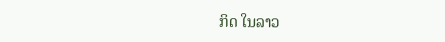ກິດ ໃນລາວ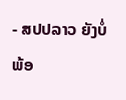- ສປປລາວ ຍັງບໍ່ພ້ອ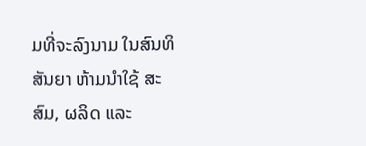ມທີ່ຈະລົງນາມ ໃນສົນທິສັນຍາ ຫ້າມນຳໃຊ້ ສະສົມ, ຜລິດ ແລະ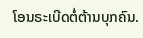ໂອນຣະເບີດຕໍ່ຕ້ານບຸກຄົນ.